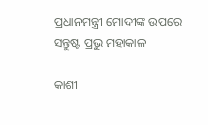ପ୍ରଧାନମନ୍ତ୍ରୀ ମୋଦୀଙ୍କ ଉପରେ ସନ୍ତୁଷ୍ଟ ପ୍ରଭୁ ମହାକାଳ

କାଶୀ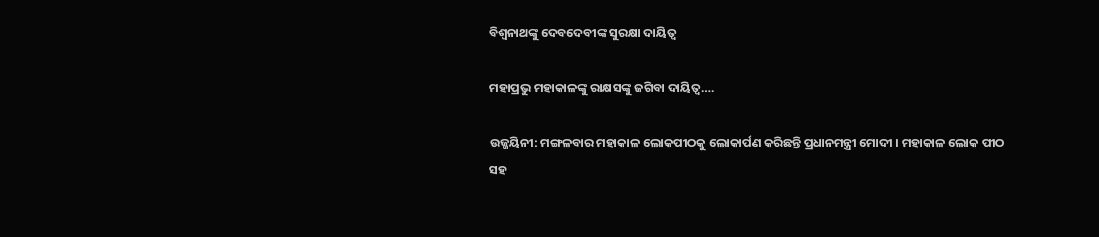ବିଶ୍ୱନାଥଙ୍କୁ ଦେବଦେବୀଙ୍କ ସୁରକ୍ଷା ଦାୟିତ୍ୱ

ମହାପ୍ରଭୁ ମହାକାଳଙ୍କୁ ରାକ୍ଷସଙ୍କୁ ଜଗିବା ଦାୟିତ୍ୱ….

ଉଜ୍ଜୟିନୀ: ମଙ୍ଗଳବାର ମହାକାଳ ଲୋକପୀଠକୁ ଲୋକାର୍ପଣ କରିଛନ୍ତି ପ୍ରଧାନମନ୍ତ୍ରୀ ମୋଦୀ । ମହାକାଳ ଲୋକ ପୀଠ ସହ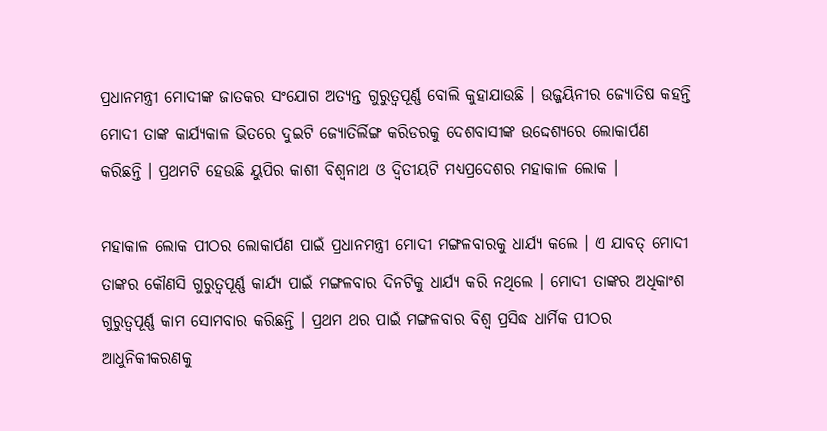ପ୍ରଧାନମନ୍ତ୍ରୀ ମୋଦୀଙ୍କ ଜାତକର ସଂଯୋଗ ଅତ୍ୟନ୍ତ ଗୁରୁତ୍ୱପୂର୍ଣ୍ଣ ବୋଲି କୁହାଯାଉଛି । ଉଜ୍ଜୟିନୀର ଜ୍ୟୋତିଷ କହନ୍ତି ମୋଦୀ ତାଙ୍କ କାର୍ଯ୍ୟକାଳ ଭିତରେ ଦୁଇଟି ଜ୍ୟୋତିର୍ଲିଙ୍ଗ କରିଡରକୁ ଦେଶବାସୀଙ୍କ ଉଦ୍ଦେଶ୍ୟରେ ଲୋକାର୍ପଣ କରିଛନ୍ତି । ପ୍ରଥମଟି ହେଉଛି ୟୁପିର କାଶୀ ବିଶ୍ୱନାଥ ଓ ଦ୍ୱିତୀୟଟି ମଧ୍ୟପ୍ରଦେଶର ମହାକାଳ ଲୋକ ।

ମହାକାଳ ଲୋକ ପୀଠର ଲୋକାର୍ପଣ ପାଇଁ ପ୍ରଧାନମନ୍ତ୍ରୀ ମୋଦୀ ମଙ୍ଗଳବାରକୁ ଧାର୍ଯ୍ୟ କଲେ । ଏ ଯାବତ୍‌ ମୋଦୀ ତାଙ୍କର କୌଣସି ଗୁରୁତ୍ୱପୂର୍ଣ୍ଣ କାର୍ଯ୍ୟ ପାଇଁ ମଙ୍ଗଳବାର ଦିନଟିକୁ ଧାର୍ଯ୍ୟ କରି ନଥିଲେ । ମୋଦୀ ତାଙ୍କର ଅଧିକାଂଶ ଗୁରୁତ୍ୱପୂର୍ଣ୍ଣ କାମ ସୋମବାର କରିଛନ୍ତି । ପ୍ରଥମ ଥର ପାଇଁ ମଙ୍ଗଳବାର ବିଶ୍ୱ ପ୍ରସିଦ୍ଧ ଧାର୍ମିକ ପୀଠର ଆଧୁନିକୀକରଣକୁ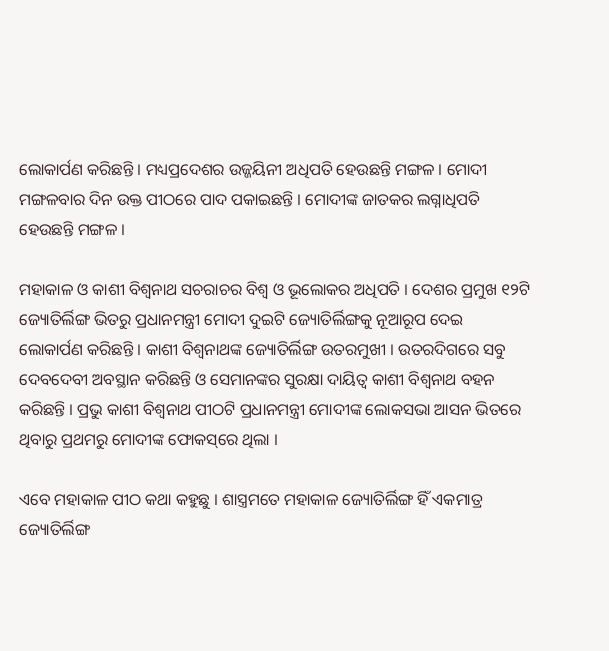ଲୋକାର୍ପଣ କରିଛନ୍ତି । ମଧ୍ୟପ୍ରଦେଶର ଉଜ୍ଜୟିନୀ ଅଧିପତି ହେଉଛନ୍ତି ମଙ୍ଗଳ । ମୋଦୀ ମଙ୍ଗଳବାର ଦିନ ଉକ୍ତ ପୀଠରେ ପାଦ ପକାଇଛନ୍ତି । ମୋଦୀଙ୍କ ଜାତକର ଲଗ୍ନାଧିପତି ହେଉଛନ୍ତି ମଙ୍ଗଳ ।

ମହାକାଳ ଓ କାଶୀ ବିଶ୍ୱନାଥ ସଚରାଚର ବିଶ୍ୱ ଓ ଭୂଲୋକର ଅଧିପତି । ଦେଶର ପ୍ରମୁଖ ୧୨ଟି ଜ୍ୟୋତିର୍ଲିଙ୍ଗ ଭିତରୁ ପ୍ରଧାନମନ୍ତ୍ରୀ ମୋଦୀ ଦୁଇଟି ଜ୍ୟୋତିର୍ଲିଙ୍ଗକୁ ନୂଆରୂପ ଦେଇ ଲୋକାର୍ପଣ କରିଛନ୍ତି । କାଶୀ ବିଶ୍ୱନାଥଙ୍କ ଜ୍ୟୋତିର୍ଲିଙ୍ଗ ଉତରମୁଖୀ । ଉତରଦିଗରେ ସବୁ ଦେବଦେବୀ ଅବସ୍ଥାନ କରିଛନ୍ତି ଓ ସେମାନଙ୍କର ସୁରକ୍ଷା ଦାୟିତ୍ୱ କାଶୀ ବିଶ୍ୱନାଥ ବହନ କରିଛନ୍ତି । ପ୍ରଭୁ କାଶୀ ବିଶ୍ୱନାଥ ପୀଠଟି ପ୍ରଧାନମନ୍ତ୍ରୀ ମୋଦୀଙ୍କ ଲୋକସଭା ଆସନ ଭିତରେ ଥିବାରୁ ପ୍ରଥମରୁ ମୋଦୀଙ୍କ ଫୋକସ୍‌ରେ ଥିଲା ।

ଏବେ ମହାକାଳ ପୀଠ କଥା କହୁଛୁ । ଶାସ୍ତ୍ରମତେ ମହାକାଳ ଜ୍ୟୋତିର୍ଲିଙ୍ଗ ହିଁ ଏକମାତ୍ର ଜ୍ୟୋତିର୍ଲିଙ୍ଗ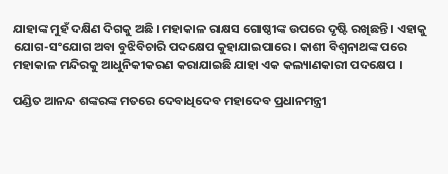ଯାହାଙ୍କ ମୁହଁ ଦକ୍ଷିଣ ଦିଗକୁ ଅଛି । ମହାକାଳ ରାକ୍ଷସ ଗୋଷ୍ଠୀଙ୍କ ଉପରେ ଦୃଷ୍ଟି ରଖିଛନ୍ତି । ଏହାକୁ ଯୋଗ-ସଂଯୋଗ ଅବା ବୁଝିବିଚାରି ପଦକ୍ଷେପ କୁହାଯାଇପାରେ । କାଶୀ ବିଶ୍ୱନାଥଙ୍କ ପରେ ମହାକାଳ ମନ୍ଦିରକୁ ଆଧୁନିକୀକରଣ କରାଯାଇଛି ଯାହା ଏକ କଲ୍ୟାଣକାରୀ ପଦକ୍ଷେପ ।

ପଣ୍ଡିତ ଆନନ୍ଦ ଶଙ୍କରଙ୍କ ମତରେ ଦେବାଧିଦେବ ମହାଦେବ ପ୍ରଧାନମନ୍ତ୍ରୀ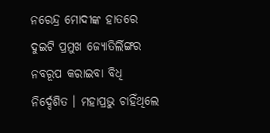ନରେନ୍ଦ୍ର ମୋଦୀଙ୍କ ହାତରେ ଦୁଇଟି ପ୍ରମୁଖ ଜ୍ୟୋତିର୍ଲିଙ୍ଗର ନବରୂପ କରାଇବା ବିଧି ନିର୍ଦ୍ଦେଶିତ । ମହାପ୍ରଭୁ ଚାହିଁଥିଲେ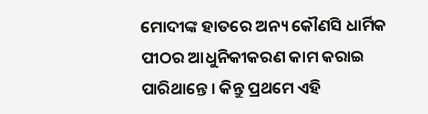ମୋଦୀଙ୍କ ହାତରେ ଅନ୍ୟ କୌଣସି ଧାର୍ମିକ ପୀଠର ଆଧୁନିକୀକରଣ କାମ କରାଇ ପାରିଥାନ୍ତେ । କିନ୍ତୁ ପ୍ରଥମେ ଏହି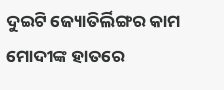ଦୁଇଟି ଜ୍ୟୋତିର୍ଲିଙ୍ଗର କାମ ମୋଦୀଙ୍କ ହାତରେ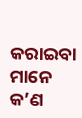କରାଇବା ମାନେ କ’ଣ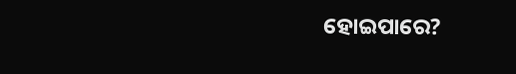ହୋଇପାରେ?